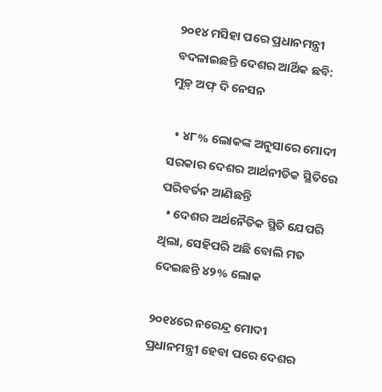୨୦୧୪ ମସିହା ପରେ ପ୍ରଧାନମନ୍ତ୍ରୀ ବଦଳାଇଛନ୍ତି ଦେଶର ଆର୍ଥିକ ଛବି: ମୁଡ଼୍ ଅଫ୍ ଦି ନେସନ

  • ୪୮% ଲୋକଙ୍କ ଅନୁସା‌ରେ ମୋଦୀ ସରକାର ଦେଶର ଆର୍ଥନୀତିକ ସ୍ଥିତିରେ ପରିବର୍ତନ ଆଣିଛନ୍ତି
  • ଦେଶର ଅର୍ଥନୈତିକ ସ୍ଥିତି ଯେପରି ଥିଲା, ସେହିପରି ଅଛି ବୋଲି ମତ ଦେଇଛନ୍ତି ୪୨% ଲୋକ

୨୦୧୪ରେ ନରେନ୍ଦ୍ର ମୋଦୀ  ପ୍ରଧାନମନ୍ତ୍ରୀ ହେବା ପରେ ଦେଶର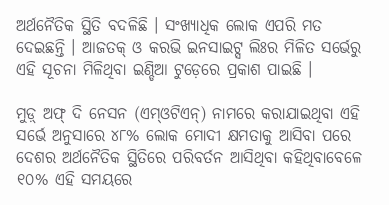ଅର୍ଥନୈତିକ ସ୍ଥିତି ବଦଳିଛି । ସଂଖ୍ୟାଧିକ ଲୋକ ଏପରି ମତ ଦେଇଛନ୍ତି । ଆଜତକ୍ ଓ କରଭି ଇନସାଇଟ୍ସ ଲିଃର ମିଳିତ ସର୍ଭେରୁ ଏହି ସୂଚନା ମିଳିଥିବା ଇଣ୍ଡିଆ ଟୁଡ଼େରେ ପ୍ରକାଶ ପାଇଛି ।

ମୁଡ଼୍ ଅଫ୍ ଦି ନେସନ (ଏମ୍ଓଟିଏନ୍) ନାମରେ କରାଯାଇଥିବା ଏହି ସର୍ଭେ ଅନୁସାରେ ୪୮% ଲୋକ ମୋଦୀ କ୍ଷମତାକୁ ଆସିବା ପରେ ଦେଶର ଅର୍ଥନୈତିକ ସ୍ଥିତିରେ ପରିବର୍ତନ ଆସିଥିବା କହିଥିବାବେଳେ ୧୦% ଏହି ସମୟରେ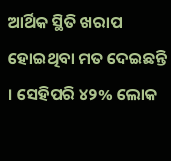ଆର୍ଥିକ ସ୍ଥିତି ଖରାପ ହୋଇଥିବା ମତ ଦେଇଛନ୍ତି । ସେହିପରି ୪୨% ଲୋକ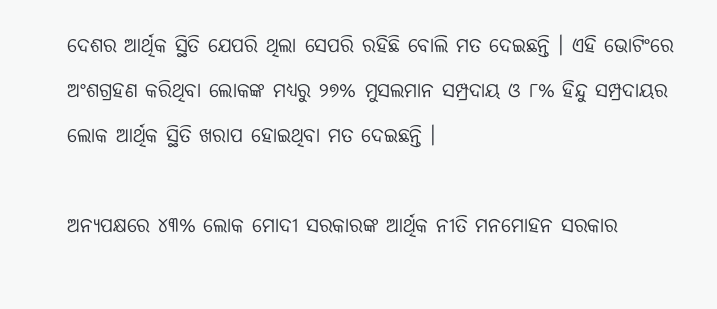ଦେଶର ଆର୍ଥିକ ସ୍ଥିତି ଯେପରି ଥିଲା ସେପରି ରହିଛି ବୋଲି ମତ ଦେଇଛନ୍ତି । ଏହି ଭୋଟିଂରେ ଅଂଶଗ୍ରହଣ କରିଥିବା ଲୋକଙ୍କ ମଧ୍ୟରୁ ୨୭% ମୁସଲମାନ ସମ୍ପ୍ରଦାୟ ଓ ୮% ହିନ୍ଦୁ ସମ୍ପ୍ରଦାୟର ଲୋକ ଆର୍ଥିକ ସ୍ଥିତି ଖରାପ ହୋଇଥିବା ମତ ଦେଇଛନ୍ତି ।

ଅନ୍ୟପକ୍ଷରେ ୪୩% ଲୋକ ମୋଦୀ ସରକାରଙ୍କ ଆର୍ଥିକ ନୀତି ମନମୋହନ ସରକାର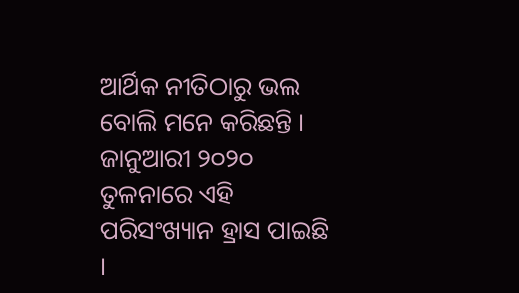ଆର୍ଥିକ ନୀତିଠାରୁ ଭଲ ବୋଲି ମନେ କରିଛନ୍ତି । ଜାନୁଆରୀ ୨୦୨୦ ତୁଳନାରେ ଏହି ପରିସଂଖ୍ୟାନ ହ୍ରାସ ପାଇଛି ।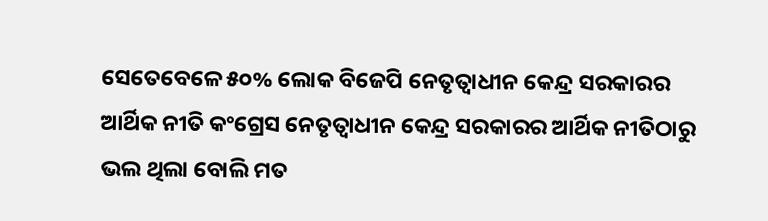ସେତେବେଳେ ୫୦% ଲୋକ ବିଜେପି ନେତୃତ୍ଵାଧୀନ କେନ୍ଦ୍ର ସରକାରର ଆର୍ଥିକ ନୀତି କଂଗ୍ରେସ ନେତୃତ୍ଵାଧୀନ କେନ୍ଦ୍ର ସରକାରର ଆର୍ଥିକ ନୀତିଠାରୁ ଭଲ ଥିଲା ବୋଲି ମତ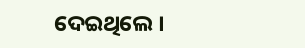ଦେଇଥିଲେ ।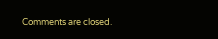Comments are closed.